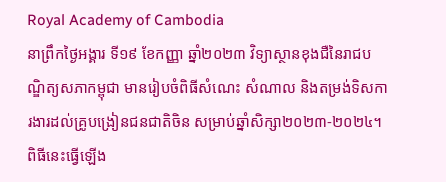Royal Academy of Cambodia
នាព្រឹកថ្ងៃអង្គារ ទី១៩ ខែកញ្ញា ឆ្នាំ២០២៣ វិទ្យាស្ថានខុងជឺនៃរាជបណ្ឌិត្យសភាកម្ពុជា មានរៀបចំពិធីសំណេះ សំណាល និងតម្រង់ទិសការងារដល់គ្រូបង្រៀនជនជាតិចិន សម្រាប់ឆ្នាំសិក្សា២០២៣-២០២៤។ ពិធីនេះធ្វើឡើង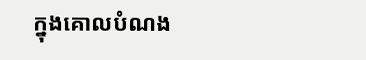ក្នុងគោលបំណង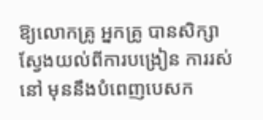ឱ្យលោកគ្រូ អ្នកគ្រូ បានសិក្សាស្វែងយល់ពីការបង្រៀន ការរស់នៅ មុននឹងបំពេញបេសក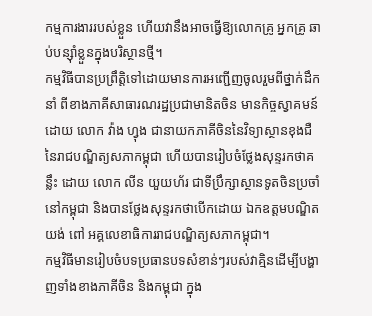កម្មការងាររបស់ខ្លួន ហើយវានឹងអាចធ្វើឱ្យលោកគ្រូ អ្នកគ្រូ ឆាប់បន្ស៊ាំខ្លួនក្នុងបរិស្ថានថ្មី។
កម្មវិធីបានប្រព្រឹត្តិទៅដោយមានការអញ្ជើញចូលរួមពីថ្នាក់ដឹកនាំ ពីខាងភាគីសាធារណរដ្ឋប្រជាមានិតចិន មានកិច្ចស្វាគមន៍ ដោយ លោក វ៉ាង ហ្វុង ជានាយកភាគីចិននៃវិទ្យាស្ថានខុងជឺនៃរាជបណ្ឌិត្យសភាកម្ពុជា ហើយបានរៀបចំថ្លែងសុន្ទរកថាគន្លឹះ ដោយ លោក លីន យួយហ័រ ជាទីប្រឹក្សាស្ថានទូតចិនប្រចាំនៅកម្ពុជា និងបានថ្លែងសុន្ទរកថាបើកដោយ ឯកឧត្តមបណ្ឌិត យង់ ពៅ អគ្គលេខាធិការរាជបណ្ឌិត្យសភាកម្ពុជា។
កម្មវិធីមានរៀបចំបទប្រធានបទសំខាន់ៗរបស់វាគ្មិនដើម្បីបង្ហាញទាំងខាងភាគីចិន និងកម្ពុជា ក្នុង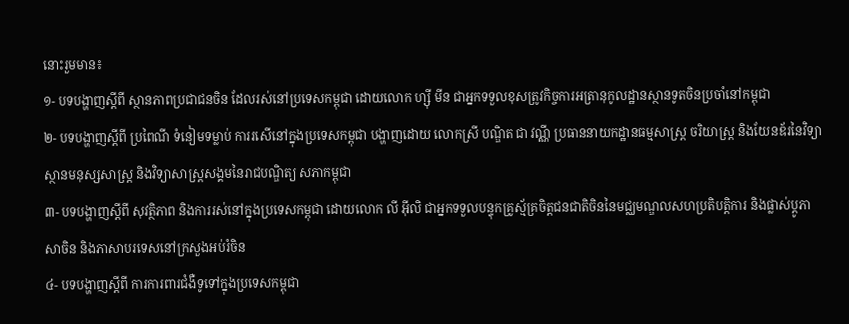នោះរួមមាន៖
១- បទបង្ហាញស្តីពី ស្ថានភាពប្រជាជនចិន ដែលរស់នៅប្រទេសកម្ពុជា ដោយលោក ហ្ស៊ី មីន ជាអ្នកទទួលខុសត្រូវកិច្ចការអត្រានុកូលដ្ឋានស្ថានទូតចិនប្រចាំនៅកម្ពុជា
២- បទបង្ហាញស្តីពី ប្រពៃណី ទំនៀមទម្លាប់ ការរសើនៅក្នុងប្រទេសកម្ពុជា បង្ហាញដោយ លោកស្រី បណ្ឌិត ជា វណ្ណី ប្រធាននាយកដ្ឋានធម្មសាស្ត្រ ចរិយាស្ត្រ និងយែនឌ័រនៃវិទ្យាស្ថានមនុស្សសាស្ត្រ និងវិទ្យាសាស្ត្រសង្គមនៃរាជបណ្ឌិត្យ សភាកម្ពុជា
៣- បទបង្ហាញស្តីពី សុវត្ថិភាព និងការរស់នៅក្នុងប្រទេសកម្ពុជា ដោយលោក លី អ៊ីលិ ជាអ្នកទទួលបន្ទុកគ្រូស្ម័គ្រចិត្តជនជាតិចិននៃមជ្ឈមណ្ឌលសហប្រតិបត្តិការ និងផ្លាស់ប្តូភាសាចិន និងភាសាបរទេសនៅក្រសួងអប់រំចិន
៤- បទបង្ហាញស្តីពី ការការពារជំងឺទូទៅក្នុងប្រទេសកម្ពុជា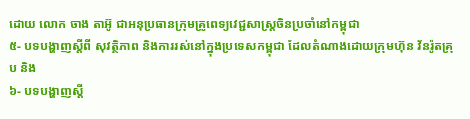ដោយ លោក ចាង តាអ៊ូ ជាអនុប្រធានក្រុមគ្រូពេទ្យវេជ្ជសាស្ត្រចិនប្រចាំនៅកម្ពុជា
៥- បទបង្ហាញស្តីពី សុវត្ថិភាព និងការរស់នៅក្នុងប្រទេសកម្ពុជា ដែលតំណាងដោយក្រុមហ៊ុន វ័នរ៉ូតគ្រុប និង
៦- បទបង្ហាញស្តី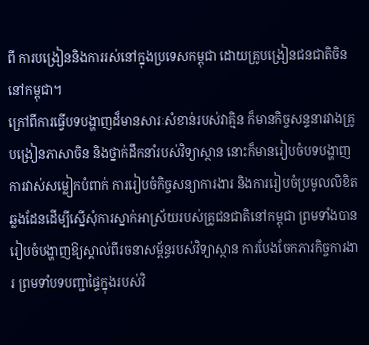ពី ការបង្រៀននិងការរស់នៅក្នុងប្រទេសកម្ពុជា ដោយគ្រូបង្រៀនជនជាតិចិននៅកម្ពុជា។
ក្រៅពីការធ្វើបទបង្ហាញដ៏មានសារៈសំខាន់របស់វាគ្មិន ក៏មានកិច្ចសន្ទនារវាងគ្រូបង្រៀនភាសាចិន និងថ្នាក់ដឹកនាំរបស់វិទ្យាស្ថាន នោះក៏មានរៀបចំបទបង្ហាញ ការវាស់សម្លៀកបំពាក់ ការរៀបចំកិច្ចសន្យាការងារ និងការរៀបចំប្រមូលលិខិតឆ្លងដែនដើម្បីស្នើសុំការស្នាក់អាស្រ័យរបស់គ្រូជនជាតិនៅកម្ពុជា ព្រមទាំងបានរៀបចំបង្ហាញឱ្យស្គាល់ពីរចនាសម្ព័ន្ធរបស់វិទ្យាស្ថាន ការបែងចែកភារកិច្ចការងារ ព្រមទាំបទបញ្ជាផ្ទៃក្នុងរបស់វិ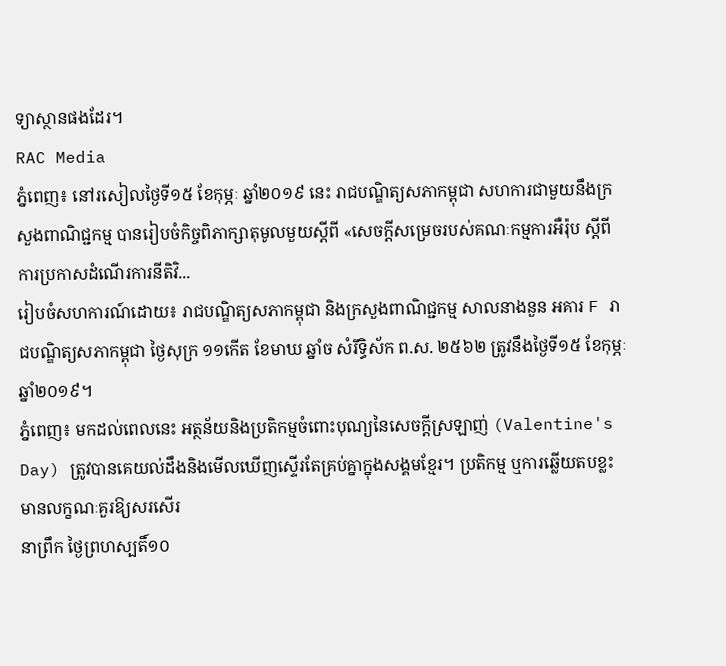ទ្យាស្ថានផងដែរ។
RAC Media
ភ្នំពេញ៖ នៅរសៀលថ្ងៃទី១៥ ខែកុម្ភៈ ឆ្នាំ២០១៩ នេះ រាជបណ្ឌិត្យសភាកម្ពុជា សហការជាមួយនឹងក្រសួងពាណិជ្ជកម្ម បានរៀបចំកិច្ចពិភាក្សាតុមូលមួយស្ដីពី «សេចក្ដីសម្រេចរបស់គណៈកម្មការអឺរ៉ុប ស្ដីពីការប្រកាសដំណើរការនីតិវិ...
រៀបចំសហការណ៍ដោយ៖ រាជបណ្ឌិត្យសភាកម្ពុជា និងក្រសួងពាណិជ្ជកម្ម សាលនាងនួន អគារ F រាជបណ្ឌិត្យសភាកម្ពុជា ថ្ងៃសុក្រ ១១កើត ខែមាឃ ឆ្នាំច សំរឹទ្ធិស័ក ព.ស. ២៥៦២ ត្រូវនឹងថ្ងៃទី១៥ ខែកុម្ភៈ ឆ្នាំ២០១៩។
ភ្នំពេញ៖ មកដល់ពេលនេះ អត្ថន័យនិងប្រតិកម្មចំពោះបុណ្យនៃសេចក្ដីស្រឡាញ់ (Valentine's Day) ត្រូវបានគេយល់ដឹងនិងមើលឃើញស្ទើរតែគ្រប់គ្នាក្នុងសង្គមខ្មែរ។ ប្រតិកម្ម ឬការឆ្លើយតបខ្លះ មានលក្ខណៈគួរឱ្យសរសើរ
នាព្រឹក ថ្ងៃព្រហស្បតិ៍១០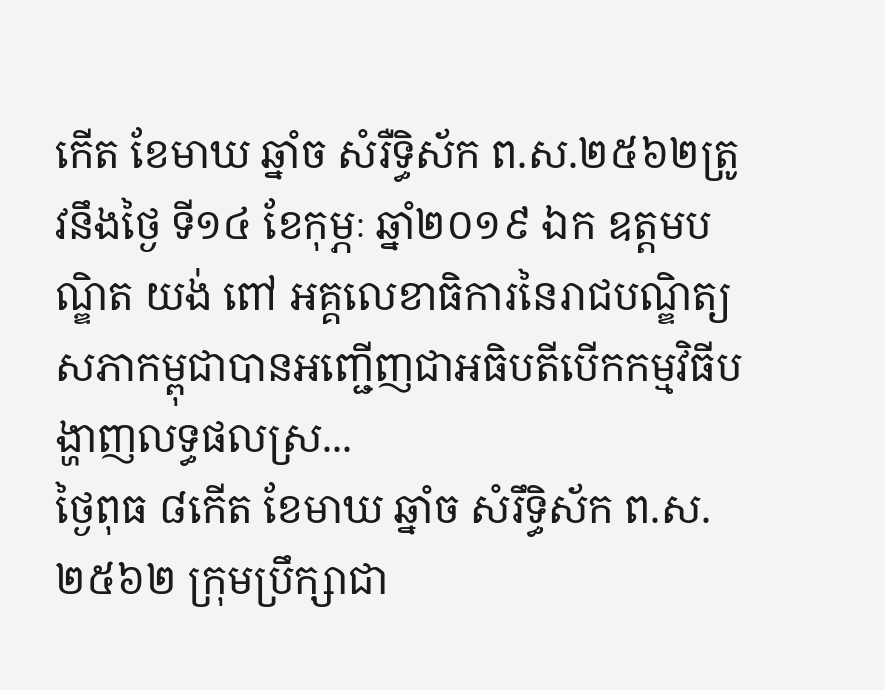កើត ខែមាឃ ឆ្នាំច សំរឺទ្ធិស័ក ព.ស.២៥៦២ត្រូវនឹងថ្ងៃ ទី១៤ ខែកុម្ភៈ ឆ្នាំ២០១៩ ឯក ឧត្តមបណ្ឌិត យង់ ពៅ អគ្គលេខាធិការនៃរាជបណ្ឌិត្យសភាកម្ពុជាបានអញ្ជើញជាអធិបតីបើកកម្មវិធីបង្ហាញលទ្ធផលស្រ...
ថ្ងៃពុធ ៨កើត ខែមាឃ ឆ្នាំច សំរឹទ្ធិស័ក ព.ស.២៥៦២ ក្រុមប្រឹក្សាជា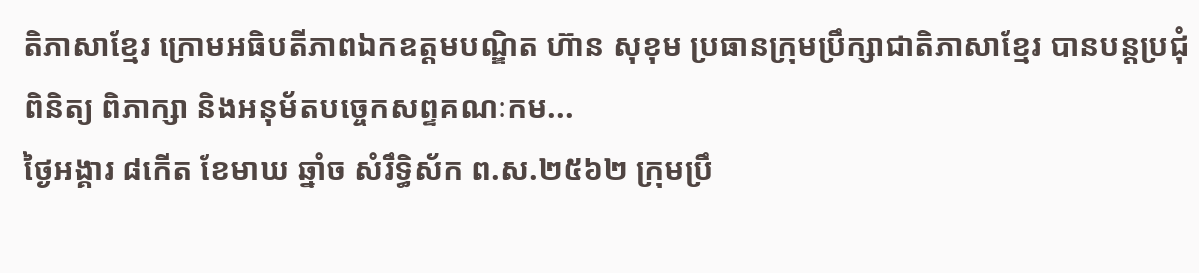តិភាសាខ្មែរ ក្រោមអធិបតីភាពឯកឧត្តមបណ្ឌិត ហ៊ាន សុខុម ប្រធានក្រុមប្រឹក្សាជាតិភាសាខ្មែរ បានបន្តប្រជុំពិនិត្យ ពិភាក្សា និងអនុម័តបច្ចេកសព្ទគណៈកម...
ថ្ងៃអង្គារ ៨កើត ខែមាឃ ឆ្នាំច សំរឹទ្ធិស័ក ព.ស.២៥៦២ ក្រុមប្រឹ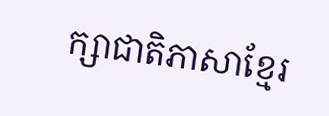ក្សាជាតិភាសាខ្មែរ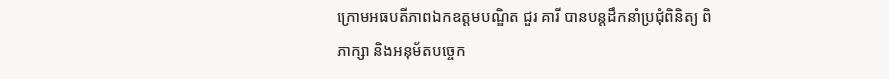ក្រោមអធបតីភាពឯកឧត្តមបណ្ឌិត ជួរ គារី បានបន្តដឹកនាំប្រជុំពិនិត្យ ពិភាក្សា និងអនុម័តបច្ចេក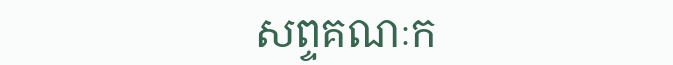សព្ទគណៈក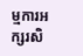ម្មការអក្សរសិ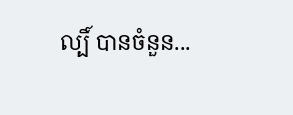ល្បិ៍ បានចំនួន...